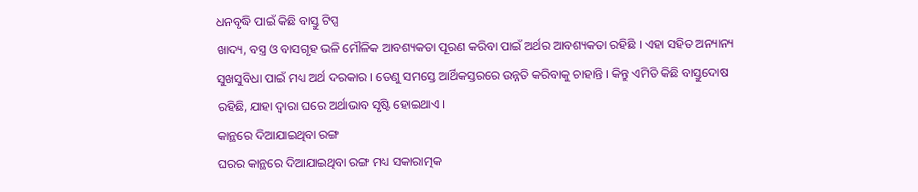ଧନବୃଦ୍ଧି ପାଇଁ କିଛି ବାସ୍ତୁ ଟିପ୍ସ
ଖାଦ୍ୟ, ବସ୍ତ୍ର ଓ ବାସଗୃହ ଭଳି ମୌଳିକ ଆବଶ୍ୟକତା ପୂରଣ କରିବା ପାଇଁ ଅର୍ଥର ଆବଶ୍ୟକତା ରହିଛି । ଏହା ସହିତ ଅନ୍ୟାନ୍ୟ ସୁଖସୁବିଧା ପାଇଁ ମଧ୍ୟ ଅର୍ଥ ଦରକାର । ତେଣୁ ସମସ୍ତେ ଆର୍ଥିକସ୍ତରରେ ଉନ୍ନତି କରିବାକୁ ଚାହାନ୍ତି । କିନ୍ତୁ ଏମିତି କିଛି ବାସ୍ତୁଦୋଷ ରହିଛି, ଯାହା ଦ୍ୱାରା ଘରେ ଅର୍ଥାଭାବ ସୃଷ୍ଟି ହୋଇଥାଏ ।
କାନ୍ଥରେ ଦିଆଯାଇଥିବା ରଙ୍ଗ
ଘରର କାନ୍ଥରେ ଦିଆଯାଇଥିବା ରଙ୍ଗ ମଧ୍ୟ ସକାରାତ୍ମକ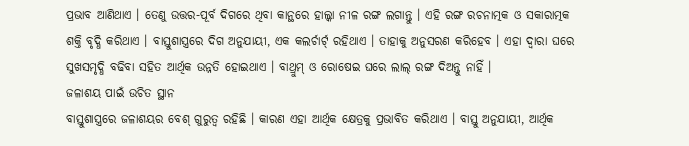ପ୍ରଭାବ ଆଣିଥାଏ । ତେଣୁ ଉତ୍ତର-ପୂର୍ବ ଦିଗରେ ଥିବା କାନ୍ଥରେ ହାଲ୍କା ନୀଳ ରଙ୍ଗ ଲଗାନ୍ତୁ । ଏହି ରଙ୍ଗ ରଚନାତ୍ମକ ଓ ସକାରାତ୍ମକ ଶକ୍ତି ବୃଦ୍ଧି କରିଥାଏ । ବାସ୍ତୁଶାସ୍ତ୍ରରେ ଦିଗ ଅନୁଯାୟୀ, ଏକ କଲର୍ଚାର୍ଟ୍ ରହିଥାଏ । ତାହାକୁ ଅନୁସରଣ କରିହେବ । ଏହା ଦ୍ୱାରା ଘରେ ସୁଖସମୃଦ୍ଧି ବଢିବା ସହିତ ଆର୍ଥିକ ଉନ୍ନତି ହୋଇଥାଏ । ବାଥ୍ରୁମ୍ ଓ ରୋଷେଇ ଘରେ ଲାଲ୍ ରଙ୍ଗ ଦିଅନ୍ତୁ ନାହିଁ ।
ଜଳାଶୟ ପାଇଁ ଉଚିତ ସ୍ଥାନ
ବାସ୍ତୁଶାସ୍ତ୍ରରେ ଜଳାଶୟର ବେଶ୍ ଗୁରୁତ୍ୱ ରହିଛି । କାରଣ ଏହା ଆର୍ଥିକ କ୍ଷେତ୍ରକୁ ପ୍ରଭାବିତ କରିଥାଏ । ବାସ୍ତୁ ଅନୁଯାୟୀ, ଆର୍ଥିକ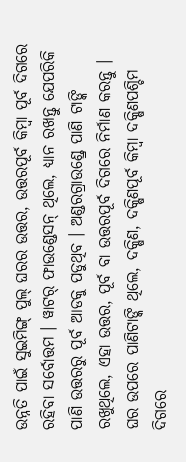ଉନ୍ନତି ପାଇଁ ସୁଇମିଙ୍ଗ୍ ପୁଲ୍ ଘରର ଉତ୍ତର, ଉତ୍ତରପୂର୍ବ କିମ୍ବା ପୂର୍ବ ଦିଗରେ ରହିବା ସର୍ବୋତ୍ତମ । ୱାଟର୍ ଫାଉଣ୍ଡେସନ୍ ଥିଲେ, ଧ୍ୟାନ ରଖନ୍ତୁ ଯେପରିକି ପାଣି ଉତ୍ତରରୁ ପୂର୍ବ ଆଡକୁ ପଡୁଥିବ । ଅଣ୍ଡରଗ୍ରାଉଣ୍ଡ୍ରେ ପାଣି ଟାଙ୍କି ରଖୁଥିଲେ, ଏହା ଉତ୍ତର, ପୂର୍ବ ବା ଉତ୍ତରପୂର୍ବ ଦିଗରେ ନିର୍ମାଣ କରନ୍ତୁ । ଘର ଉପରେ ପାଣିଟାଙ୍କି ଥିଲେ, ଦକ୍ଷିଣ, ଦକ୍ଷିଣପୂର୍ବ କିମ୍ବା ଦକ୍ଷିଣପଶ୍ଚିମ ଦିଗରେ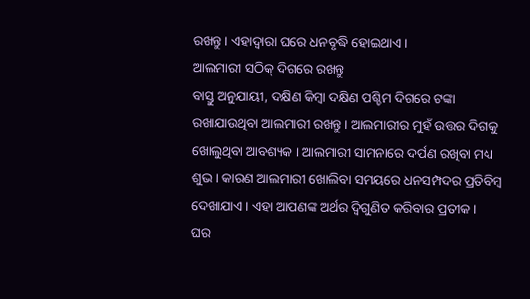ରଖନ୍ତୁ । ଏହାଦ୍ୱାରା ଘରେ ଧନବୃଦ୍ଧି ହୋଇଥାଏ ।
ଆଲମାରୀ ସଠିକ୍ ଦିଗରେ ରଖନ୍ତୁ
ବାସ୍ତୁ ଅନୁଯାୟୀ, ଦକ୍ଷିଣ କିମ୍ବା ଦକ୍ଷିଣ ପଶ୍ଚିମ ଦିଗରେ ଟଙ୍କା ରଖାଯାଉଥିବା ଆଲମାରୀ ରଖନ୍ତୁ । ଆଲମାରୀର ମୁହଁ ଉତ୍ତର ଦିଗକୁ ଖୋଲୁଥିବା ଆବଶ୍ୟକ । ଆଲମାରୀ ସାମନାରେ ଦର୍ପଣ ରଖିବା ମଧ୍ୟ ଶୁଭ । କାରଣ ଆଲମାରୀ ଖୋଲିବା ସମୟରେ ଧନସମ୍ପଦର ପ୍ରତିବିମ୍ବ ଦେଖାଯାଏ । ଏହା ଆପଣଙ୍କ ଅର୍ଥର ଦ୍ୱିଗୁଣିତ କରିବାର ପ୍ରତୀକ ।
ଘର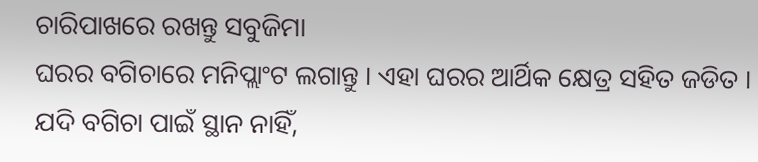ଚାରିପାଖରେ ରଖନ୍ତୁ ସବୁଜିମା
ଘରର ବଗିଚାରେ ମନିପ୍ଲାଂଟ ଲଗାନ୍ତୁ । ଏହା ଘରର ଆର୍ଥିକ କ୍ଷେତ୍ର ସହିତ ଜଡିତ । ଯଦି ବଗିଚା ପାଇଁ ସ୍ଥାନ ନାହିଁ,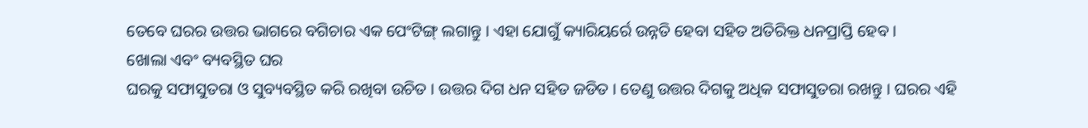ତେବେ ଘରର ଉତ୍ତର ଭାଗରେ ବଗିଚାର ଏକ ପେଂଟିଙ୍ଗ୍ ଲଗାନ୍ତୁ । ଏହା ଯୋଗୁଁ କ୍ୟାରିୟର୍ରେ ଉନ୍ନତି ହେବା ସହିତ ଅତିରିକ୍ତ ଧନପ୍ରାପ୍ତି ହେବ ।
ଖୋଲା ଏବଂ ବ୍ୟବସ୍ଥିତ ଘର
ଘରକୁ ସଫାସୁତରା ଓ ସୁବ୍ୟବସ୍ଥିତ କରି ରଖିବା ଉଚିତ । ଉତ୍ତର ଦିଗ ଧନ ସହିତ ଜଡିତ । ତେଣୁ ଉତ୍ତର ଦିଗକୁ ଅଧିକ ସଫାସୁତରା ରଖନ୍ତୁ । ଘରର ଏହି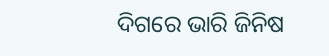ଦିଗରେ ଭାରି ଜିନିଷ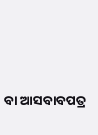ବା ଆସବାବପତ୍ର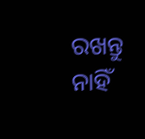ରଖନ୍ତୁ ନାହିଁ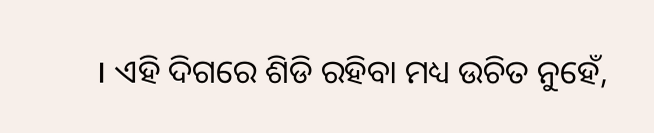। ଏହି ଦିଗରେ ଶିଡି ରହିବା ମଧ୍ୟ ଉଚିତ ନୁହେଁ,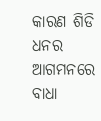କାରଣ ଶିଡି ଧନର ଆଗମନରେ ବାଧା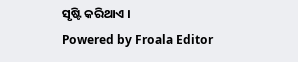ସୃଷ୍ଟି କରିଥାଏ ।
Powered by Froala Editor